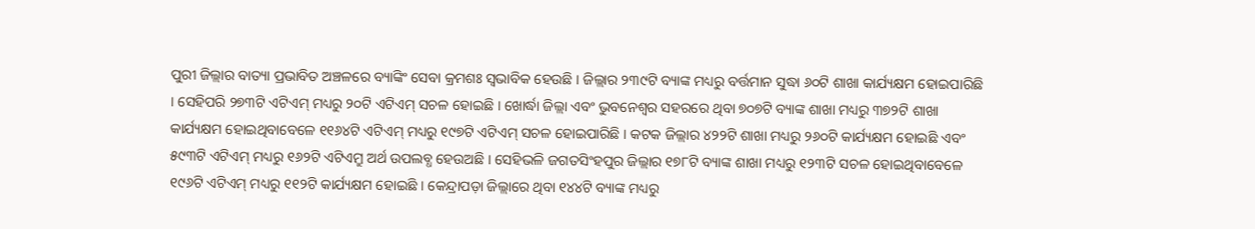ପୁରୀ ଜିଲ୍ଲାର ବାତ୍ୟା ପ୍ରଭାବିତ ଅଞ୍ଚଳରେ ବ୍ୟାଙ୍କିଂ ସେବା କ୍ରମଶଃ ସ୍ୱଭାବିକ ହେଉଛି । ଜିଲ୍ଲାର ୨୩୯ଟି ବ୍ୟାଙ୍କ ମଧ୍ୟରୁ ବର୍ତ୍ତମାନ ସୁଦ୍ଧା ୬୦ଟି ଶାଖା କାର୍ଯ୍ୟକ୍ଷମ ହୋଇପାରିଛି । ସେହିପରି ୨୭୩ଟି ଏଟିଏମ୍ ମଧ୍ୟରୁ ୨୦ଟି ଏଟିଏମ୍ ସଚଳ ହୋଇଛି । ଖୋର୍ଦ୍ଧା ଜିଲ୍ଲା ଏବଂ ଭୁବନେଶ୍ୱର ସହରରେ ଥିବା ୭୦୭ଟି ବ୍ୟାଙ୍କ ଶାଖା ମଧ୍ୟରୁ ୩୭୨ଟି ଶାଖା କାର୍ଯ୍ୟକ୍ଷମ ହୋଇଥିବାବେଳେ ୧୧୬୪ଟି ଏଟିଏମ୍ ମଧ୍ୟରୁ ୧୯୭ଟି ଏଟିଏମ୍ ସଚଳ ହୋଇପାରିଛି । କଟକ ଜିଲ୍ଲାର ୪୨୨ଟି ଶାଖା ମଧ୍ୟରୁ ୨୬୦ଟି କାର୍ଯ୍ୟକ୍ଷମ ହୋଇଛି ଏବଂ ୫୯୩ଟି ଏଟିଏମ୍ ମଧ୍ୟରୁ ୧୬୨ଟି ଏଟିଏମ୍ରୁ ଅର୍ଥ ଉପଲବ୍ଧ ହେଉଅଛି । ସେହିଭଳି ଜଗତସିଂହପୁର ଜିଲ୍ଲାର ୧୭୮ଟି ବ୍ୟାଙ୍କ ଶାଖା ମଧ୍ୟରୁ ୧୨୩ଟି ସଚଳ ହୋଇଥିବାବେଳେ ୧୯୬ଟି ଏଟିଏମ୍ ମଧ୍ୟରୁ ୧୧୨ଟି କାର୍ଯ୍ୟକ୍ଷମ ହୋଇଛି । କେନ୍ଦ୍ରାପଡ଼ା ଜିଲ୍ଲାରେ ଥିବା ୧୪୪ଟି ବ୍ୟାଙ୍କ ମଧ୍ୟରୁ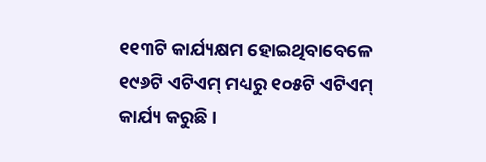୧୧୩ଟି କାର୍ଯ୍ୟକ୍ଷମ ହୋଇଥିବାବେଳେ ୧୯୬ଟି ଏଟିଏମ୍ ମଧ୍ୟରୁ ୧୦୫ଟି ଏଟିଏମ୍ କାର୍ଯ୍ୟ କରୁଛି ।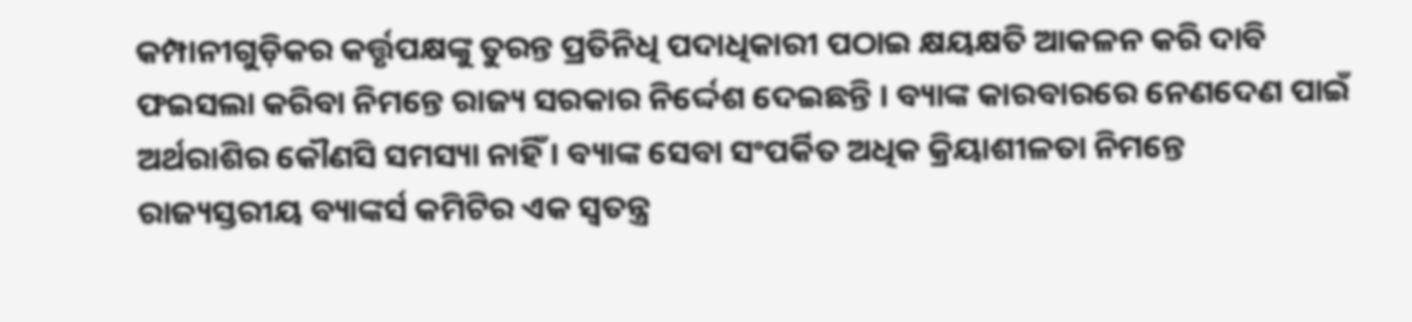କମ୍ପାନୀଗୁଡ଼ିକର କର୍ତ୍ତୃପକ୍ଷଙ୍କୁ ତୁରନ୍ତ ପ୍ରତିନିଧି ପଦାଧିକାରୀ ପଠାଇ କ୍ଷୟକ୍ଷତି ଆକଳନ କରି ଦାବି ଫଇସଲା କରିବା ନିମନ୍ତେ ରାଜ୍ୟ ସରକାର ନିର୍ଦ୍ଦେଶ ଦେଇଛନ୍ତି । ବ୍ୟାଙ୍କ କାରବାରରେ ନେଣଦେଣ ପାଇଁ ଅର୍ଥରାଶିର କୌଣସି ସମସ୍ୟା ନାହିଁ । ବ୍ୟାଙ୍କ ସେବା ସଂପର୍କିତ ଅଧିକ କ୍ରିୟାଶୀଳତା ନିମନ୍ତେ ରାଜ୍ୟସ୍ତରୀୟ ବ୍ୟାଙ୍କର୍ସ କମିଟିର ଏକ ସ୍ୱତନ୍ତ୍ର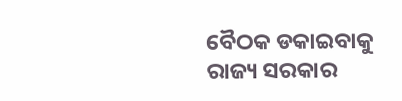ବୈଠକ ଡକାଇବାକୁ ରାଜ୍ୟ ସରକାର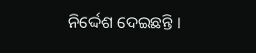ନିର୍ଦ୍ଦେଶ ଦେଇଛନ୍ତି ।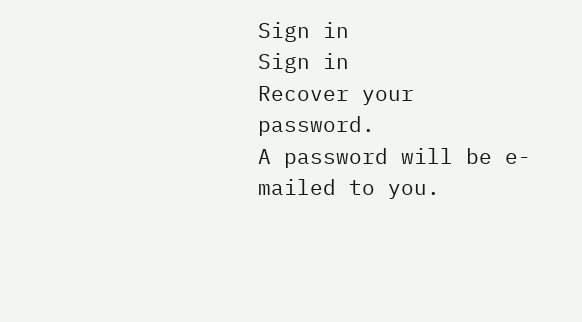Sign in
Sign in
Recover your password.
A password will be e-mailed to you.